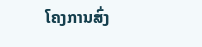ໂຄງການສົ່ງ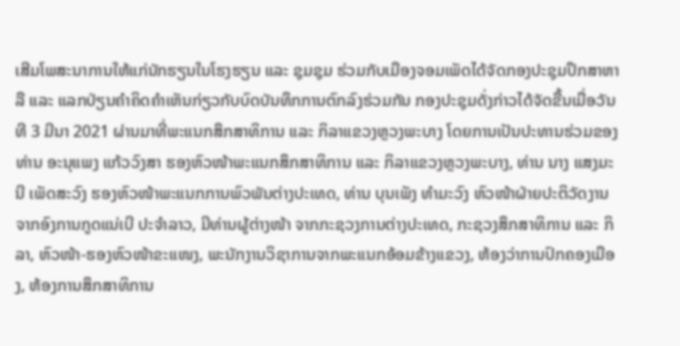ເສີມໂພສະນາການໃຫ້ແກ່ນັກຮຽນໃນໂຮງຮຽນ ແລະ ຊຸມຊຸມ ຮ່ວມກັບເມືອງຈອມເພັດໄດ້ຈັດກອງປະຊຸມປຶກສາຫາລື ແລະ ແລກປ່ຽນຄຳຄິດຄຳເຫັນກ່ຽວກັບບົດບັນທຶກການຕົກລົງຮ່ວມກັນ ກອງປະຊຸມດັ່ງກ່າວໄດ້ຈັດຂື້ນເມື່ອວັນທີ 3 ມີນາ 2021 ຜ່ານມາທີ່ພະແນກສຶກສາທິການ ແລະ ກິລາແຂວງຫຼວງພະບາງ ໂດຍການເປັນປະທານຮ່ວມຂອງທ່ານ ອະນຸແພງ ແກ້ວວົງສາ ຮອງຫົວໜ້າພະແນກສຶກສາທິການ ແລະ ກິລາແຂວງຫຼວງພະບາງ, ທ່ານ ນາງ ແສງມະນີ ເພັດສະວົງ ຮອງຫົວໜ້າພະແນກການພົວພັນຕ່າງປະເທດ, ທ່ານ ບຸນເພັງ ທຳມະວົງ ຫົວໜ້າຝ່າຍປະຕິວັດງານ ຈາກອົງການກູດແນ່ເບີ ປະຈໍາລາວ, ມີທ່ານຜູ້ຕ່າງໜ້າ ຈາກກະຊວງການຕ່າງປະເທດ, ກະຊວງສຶກສາທິການ ແລະ ກິລາ, ຫົວໜ້າ-ຮອງຫົວໜ້າຂະແໜງ, ພະນັກງານວິຊາການຈາກພະແນກອ້ອມຂ້າງແຂວງ, ຫ້ອງວ່າການປົກຄອງເມືອງ, ຫ້ອງການສຶກສາທິການ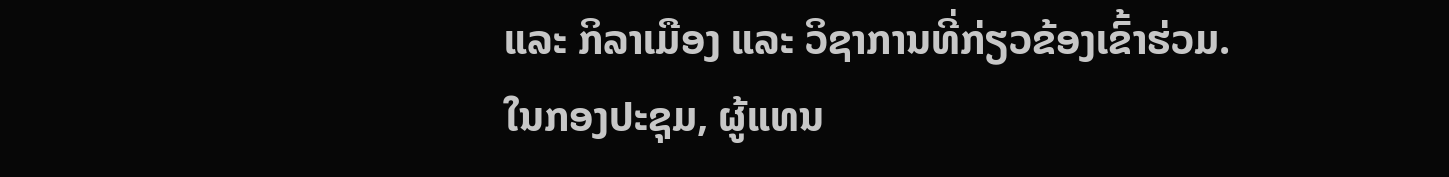ແລະ ກິລາເມືອງ ແລະ ວິຊາການທີ່ກ່ຽວຂ້ອງເຂົ້າຮ່ວມ.
ໃນກອງປະຊຸມ, ຜູ້ແທນ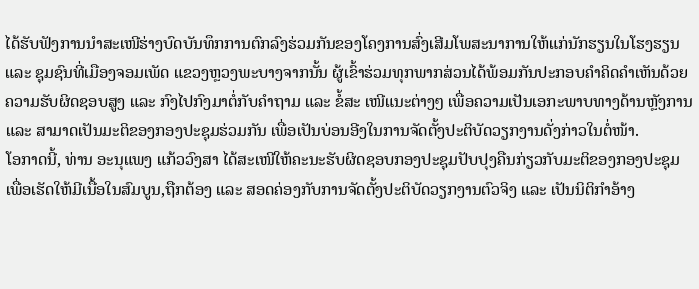ໄດ້ຮັບຟັງການນຳສະເໜີຮ່າງບົດບັນທຶກການຕົກລົງຮ່ວມກັນຂອງໂຄງການສົ່ງເສີມໂພສະນາການໃຫ້ແກ່ນັກຮຽນໃນໂຮງຮຽນ ແລະ ຊຸມຊົນທີ່ເມືອງຈອມເພັດ ແຂວງຫຼວງພະບາງຈາກນັ້ນ ຜູ້ເຂົ້າຮ່ວມທຸກພາກສ່ວນໄດ້ພ້ອມກັນປະກອບຄຳຄິດຄຳເຫັນດ້ວຍຄວາມຮັບຜິດຊອບສູງ ແລະ ກົງໄປກົງມາຕໍ່ກັບຄຳຖາມ ແລະ ຂໍ້ສະ ເໜີແນະຕ່າງໆ ເພື່ອຄວາມເປັນເອກະພາບທາງດ້ານຫຼັງການ ແລະ ສາມາດເປັນມະຕິຂອງກອງປະຊຸມຮ່ວມກັນ ເພື່ອເປັນບ່ອນອີງໃນການຈັດຕັ້ງປະຕິບັດວຽກງານດັ່ງກ່າວໃນຕໍ່ໜ້າ.
ໂອກາດນີ້, ທ່ານ ອະນຸແພງ ແກ້ວວົງສາ ໄດ້ສະເໜີໃຫ້ຄະນະຮັບຜິດຊອບກອງປະຊຸມປັບປຸງຄືນກ່ຽວກັບມະຕິຂອງກອງປະຊຸມເພື່ອເຮັດໃຫ້ມີເນື້ອໃນສົມບູນ,ຖືກຕ້ອງ ແລະ ສອດຄ່ອງກັບການຈັດຕັ້ງປະຕິບັດວຽກງານຕົວຈິງ ແລະ ເປັນນິຕິກຳອ້າງ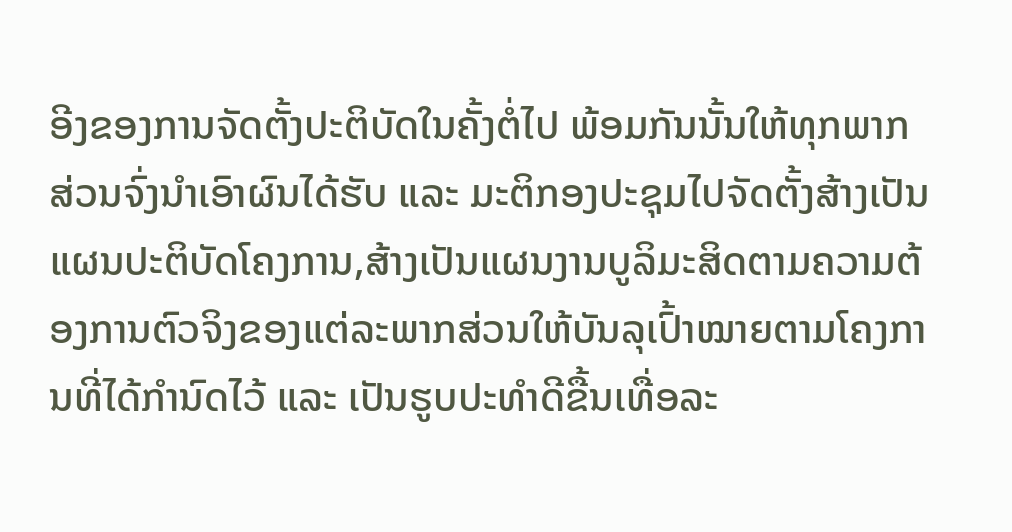ອີງຂອງການຈັດຕັ້ງປະຕິບັດໃນຄັ້ງຕໍ່ໄປ ພ້ອມກັນນັ້ນໃຫ້ທຸກພາກສ່ວນຈົ່ງນໍາເອົາຜົນໄດ້ຮັບ ແລະ ມະຕິກອງປະຊຸມໄປຈັດຕັ້ງສ້າງເປັນແຜນປະຕິບັດໂຄງການ,ສ້າງເປັນແຜນງານບູລິມະສິດຕາມຄວາມຕ້ອງການຕົວຈິງຂອງແຕ່ລະພາກສ່ວນໃຫ້ບັນລຸເປົ້າໝາຍຕາມໂຄງການທີ່ໄດ້ກຳນົດໄວ້ ແລະ ເປັນຮູບປະທຳດີຂື້ນເທື່ອລະ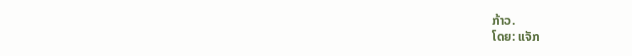ກ້າວ.
ໂດຍ: ແຈັກ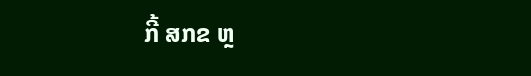ກີ້ ສກຂ ຫຼ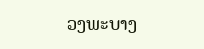ວງພະບາງ